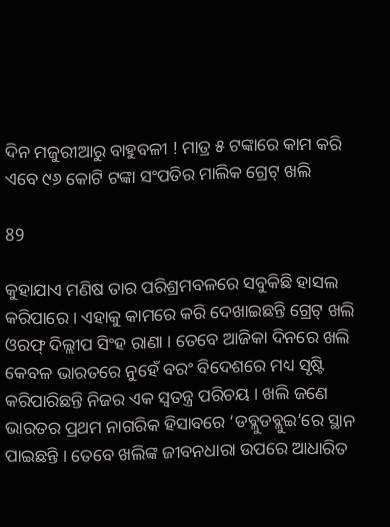ଦିନ ମଜୁରୀଆରୁ ବାହୁବଳୀ ! ମାତ୍ର ୫ ଟଙ୍କାରେ କାମ କରି ଏବେ ୯୬ କୋଟି ଟଙ୍କା ସଂପତିର ମାଲିକ ଗ୍ରେଟ୍ ଖଲି

89

କୁହାଯାଏ ମଣିଷ ତାର ପରିଶ୍ରମବଳରେ ସବୁକିଛି ହାସଲ କରିପାରେ । ଏହାକୁ କାମରେ କରି ଦେଖାଇଛନ୍ତି ଗ୍ରେଟ୍ ଖଲି ଓରଫ୍ ଦିଲ୍ଲୀପ ସିଂହ ରାଣା । ତେବେ ଆଜିକା ଦିନରେ ଖଲି କେବଳ ଭାରତରେ ନୁହେଁ ବରଂ ବିଦେଶରେ ମଧ୍ୟ ସୃଷ୍ଟି କରିପାରିଛନ୍ତି ନିଜର ଏକ ସ୍ୱତନ୍ତ୍ର ପରିଚୟ । ଖଲି ଜଣେ ଭାରତର ପ୍ରଥମ ନାଗରିକ ହିସାବରେ ‘ଡବ୍ଲୁଡବ୍ଲୁଇ’ରେ ସ୍ଥାନ ପାଇଛନ୍ତି । ତେବେ ଖଲିଙ୍କ ଜୀବନଧାରା ଉପରେ ଆଧାରିତ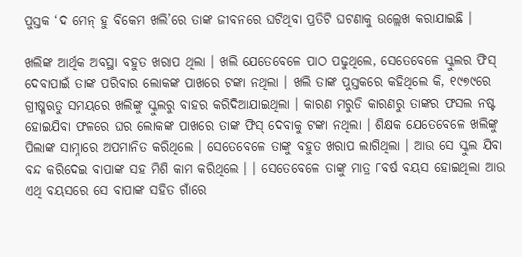ପୁସ୍ତକ ‘ଦ ମେନ୍ ହୁ ବିକେମ ଖଲି’ରେ ତାଙ୍କ ଜୀବନରେ ଘଟିଥିବା ପ୍ରତିଟି ଘଟଣାକୁ ଉଲ୍ଲେଖ କରାଯାଇଛି ।

ଖଲିଙ୍କ ଆର୍ଥିକ ଅବସ୍ଥା ବହୁତ ଖରାପ ଥିଲା । ଖଲି ଯେତେବେଳେ ପାଠ ପଢୁଥିଲେ, ସେତେବେଳେ ସ୍କୁଲର ଫିସ୍ ଦେବାପାଇଁ ତାଙ୍କ ପରିବାର ଲୋକଙ୍କ ପାଖରେ ଟଙ୍କା ନଥିଲା । ଖଲି ତାଙ୍କ ପୁସ୍ତକରେ କହିଥିଲେ କି, ୧୯୭୯ରେ ଗ୍ରୀଷ୍ମଋତୁ ସମୟରେ ଖଲିଙ୍କୁ ସ୍କୁଲରୁ ବାହର କରିଦିଆଯାଇଥିଲା । କାରଣ ମରୁଡି କାରଣରୁ ତାଙ୍କର ଫସଲ ନଷ୍ଟ ହୋଇଯିବା ଫଳରେ ଘର ଲୋକଙ୍କ ପାଖରେ ତାଙ୍କ ଫିସ୍ ଦେବାକୁ ଟଙ୍କା ନଥିଲା । ଶିକ୍ଷକ ଯେତେବେଳେ ଖଲିଙ୍କୁ ପିଲାଙ୍କ ସାମ୍ନାରେ ଅପମାନିତ କରିଥିଲେ । ସେତେବେଳେ ତାଙ୍କୁ ବହୁତ ଖରାପ ଲାଗିଥିଲା । ଆଉ ସେ ସ୍କୁଲ ଯିବା ବନ୍ଦ କରିଦେଇ ବାପାଙ୍କ ସହ ମିଶି କାମ କରିଥିଲେ । । ସେତେବେଳେ ତାଙ୍କୁ ମାତ୍ର ୮ବର୍ଷ ବୟସ ହୋଇଥିଲା ଆଉ ଏଥି ବୟସରେ ସେ ବାପାଙ୍କ ସହିତ ଗାଁରେ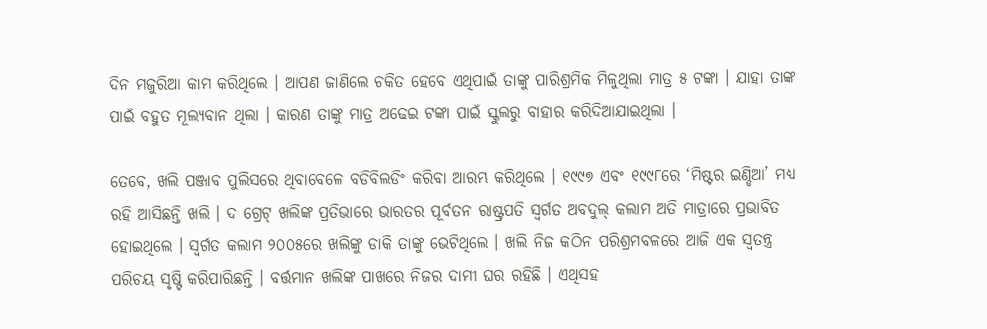ଦିନ ମଜୁରିଆ କାମ କରିଥିଲେ । ଆପଣ ଜାଣିଲେ ଚକିତ ହେବେ ଏଥିପାଇଁ ତାଙ୍କୁ ପାରିଶ୍ରମିକ ମିଳୁଥିଲା ମାତ୍ର ୫ ଟଙ୍କା । ଯାହା ତାଙ୍କ ପାଇଁ ବହୁତ ମୂଲ୍ୟବାନ ଥିଲା । କାରଣ ତାଙ୍କୁ ମାତ୍ର ଅଢେଇ ଟଙ୍କା ପାଇଁ ସ୍କୁଲରୁ ବାହାର କରିଦିଆଯାଇଥିଲା ।

ତେବେ, ଖଲି ପଞ୍ଜାବ ପୁଲିସରେ ଥିବାବେଳେ ବଡିବିଲଡିଂ କରିବା ଆରମ୍ଭ କରିଥିଲେ । ୧୯୯୭ ଏବଂ ୧୯୯୮ରେ ‘ମିଷ୍ଟର ଇଣ୍ଡିଆ’ ମଧ୍ୟ ରହି ଆସିଛନ୍ତି ଖଲି । ଦ ଗ୍ରେଟ୍ ଖଲିଙ୍କ ପ୍ରତିଭାରେ ଭାରତର ପୂର୍ବତନ ରାଷ୍ଟ୍ରପତି ସ୍ୱର୍ଗତ ଅବଦୁଲ୍ କଲାମ ଅତି ମାତ୍ରାରେ ପ୍ରଭାବିତ ହୋଇଥିଲେ । ସ୍ୱର୍ଗତ କଲାମ ୨୦୦୫ରେ ଖଲିଙ୍କୁ ଡାକି ତାଙ୍କୁ ଭେଟିଥିଲେ । ଖଲି ନିଜ କଠିନ ପରିଶ୍ରମବଳରେ ଆଜି ଏକ ସ୍ୱତନ୍ତ୍ର ପରିଚୟ ସୃଷ୍ଟି କରିପାରିଛନ୍ତି । ବର୍ତ୍ତମାନ ଖଲିଙ୍କ ପାଖରେ ନିଜର ଦାମୀ ଘର ରହିଛି । ଏଥିସହ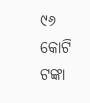୯୬ କୋଟି ଟଙ୍କା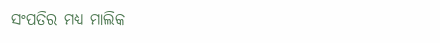ସଂପତିର ମଧ୍ୟ ମାଲିକ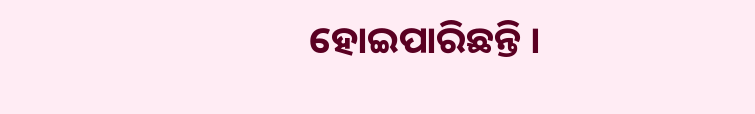ହୋଇପାରିଛନ୍ତି ।